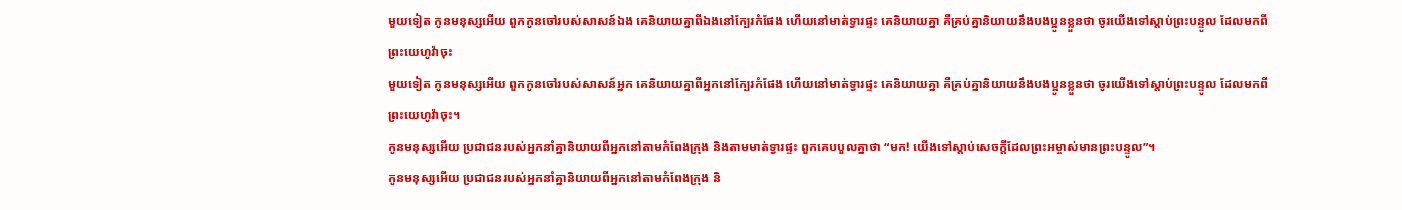មួយទៀត កូនមនុស្សអើយ ពួកកូនចៅរបស់សាសន៍ឯង គេនិយាយគ្នាពីឯងនៅក្បែរកំផែង ហើយនៅមាត់ទ្វារផ្ទះ គេនិយាយគ្នា គឺគ្រប់គ្នានិយាយនឹងបងប្អូនខ្លួនថា ចូរយើងទៅស្តាប់ព្រះបន្ទូល ដែលមកពីព្រះយេហូវ៉ាចុះ
មួយទៀត កូនមនុស្សអើយ ពួកកូនចៅរបស់សាសន៍អ្នក គេនិយាយគ្នាពីអ្នកនៅក្បែរកំផែង ហើយនៅមាត់ទ្វារផ្ទះ គេនិយាយគ្នា គឺគ្រប់គ្នានិយាយនឹងបងប្អូនខ្លួនថា ចូរយើងទៅស្តាប់ព្រះបន្ទូល ដែលមកពីព្រះយេហូវ៉ាចុះ។
កូនមនុស្សអើយ ប្រជាជនរបស់អ្នកនាំគ្នានិយាយពីអ្នកនៅតាមកំពែងក្រុង និងតាមមាត់ទ្វារផ្ទះ ពួកគេបបួលគ្នាថា “មក! យើងទៅស្ដាប់សេចក្ដីដែលព្រះអម្ចាស់មានព្រះបន្ទូល”។
កូនមនុស្សអើយ ប្រជាជនរបស់អ្នកនាំគ្នានិយាយពីអ្នកនៅតាមកំពែងក្រុង និ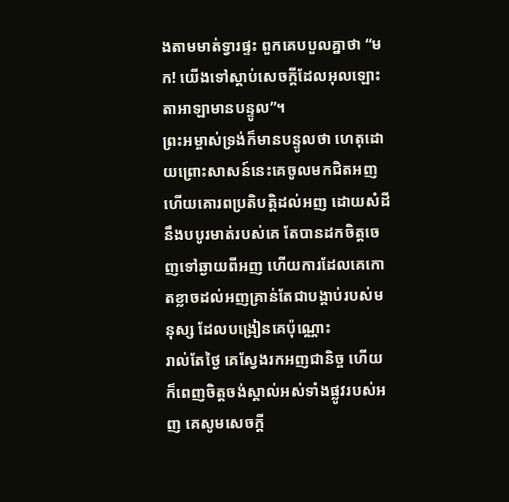ងតាមមាត់ទ្វារផ្ទះ ពួកគេបបួលគ្នាថា “មក! យើងទៅស្ដាប់សេចក្ដីដែលអុលឡោះតាអាឡាមានបន្ទូល”។
ព្រះអម្ចាស់ទ្រង់ក៏មានបន្ទូលថា ហេតុដោយព្រោះសាសន៍នេះគេចូលមកជិតអញ ហើយគោរពប្រតិបត្តិដល់អញ ដោយសំដីនឹងបបូរមាត់របស់គេ តែបានដកចិត្តចេញទៅឆ្ងាយពីអញ ហើយការដែលគេកោតខ្លាចដល់អញគ្រាន់តែជាបង្គាប់របស់មនុស្ស ដែលបង្រៀនគេប៉ុណ្ណោះ
រាល់តែថ្ងៃ គេស្វែងរកអញជានិច្ច ហើយក៏ពេញចិត្តចង់ស្គាល់អស់ទាំងផ្លូវរបស់អញ គេសូមសេចក្ដី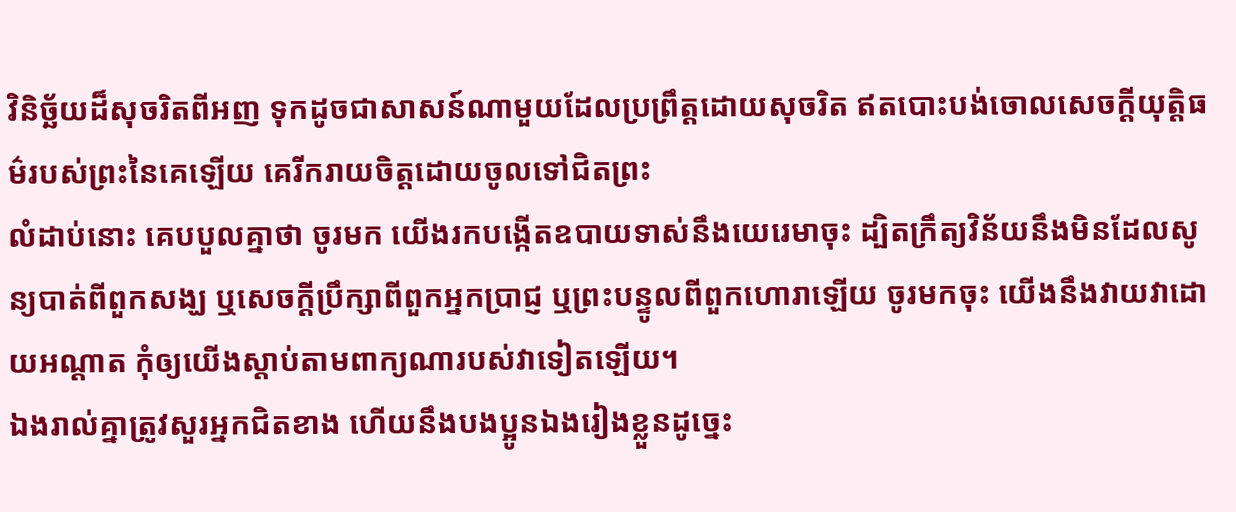វិនិច្ឆ័យដ៏សុចរិតពីអញ ទុកដូចជាសាសន៍ណាមួយដែលប្រព្រឹត្តដោយសុចរិត ឥតបោះបង់ចោលសេចក្ដីយុត្តិធម៌របស់ព្រះនៃគេឡើយ គេរីករាយចិត្តដោយចូលទៅជិតព្រះ
លំដាប់នោះ គេបបួលគ្នាថា ចូរមក យើងរកបង្កើតឧបាយទាស់នឹងយេរេមាចុះ ដ្បិតក្រឹត្យវិន័យនឹងមិនដែលសូន្យបាត់ពីពួកសង្ឃ ឬសេចក្ដីប្រឹក្សាពីពួកអ្នកប្រាជ្ញ ឬព្រះបន្ទូលពីពួកហោរាឡើយ ចូរមកចុះ យើងនឹងវាយវាដោយអណ្តាត កុំឲ្យយើងស្តាប់តាមពាក្យណារបស់វាទៀតឡើយ។
ឯងរាល់គ្នាត្រូវសួរអ្នកជិតខាង ហើយនឹងបងប្អូនឯងរៀងខ្លួនដូច្នេះ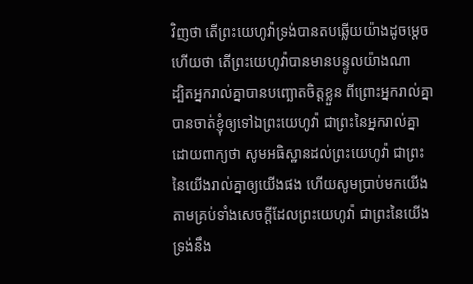វិញថា តើព្រះយេហូវ៉ាទ្រង់បានតបឆ្លើយយ៉ាងដូចម្តេច ហើយថា តើព្រះយេហូវ៉ាបានមានបន្ទូលយ៉ាងណា
ដ្បិតអ្នករាល់គ្នាបានបញ្ឆោតចិត្តខ្លួន ពីព្រោះអ្នករាល់គ្នាបានចាត់ខ្ញុំឲ្យទៅឯព្រះយេហូវ៉ា ជាព្រះនៃអ្នករាល់គ្នា ដោយពាក្យថា សូមអធិស្ឋានដល់ព្រះយេហូវ៉ា ជាព្រះនៃយើងរាល់គ្នាឲ្យយើងផង ហើយសូមប្រាប់មកយើង តាមគ្រប់ទាំងសេចក្ដីដែលព្រះយេហូវ៉ា ជាព្រះនៃយើង ទ្រង់នឹង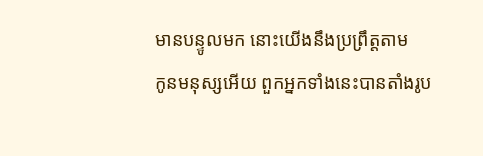មានបន្ទូលមក នោះយើងនឹងប្រព្រឹត្តតាម
កូនមនុស្សអើយ ពួកអ្នកទាំងនេះបានតាំងរូប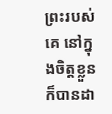ព្រះរបស់គេ នៅក្នុងចិត្តខ្លួន ក៏បានដា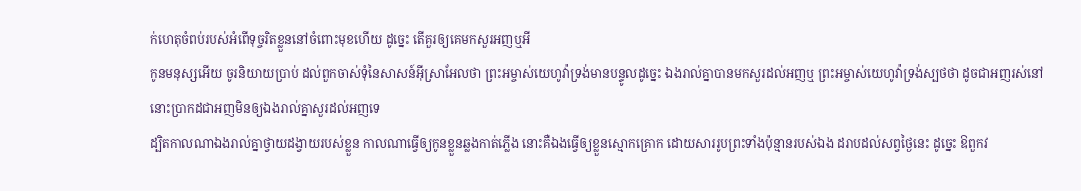ក់ហេតុចំពប់របស់អំពើទុច្ចរិតខ្លួននៅចំពោះមុខហើយ ដូច្នេះ តើគួរឲ្យគេមកសួរអញឬអី
កូនមនុស្សអើយ ចូរនិយាយប្រាប់ ដល់ពួកចាស់ទុំនៃសាសន៍អ៊ីស្រាអែលថា ព្រះអម្ចាស់យេហូវ៉ាទ្រង់មានបន្ទូលដូច្នេះ ឯងរាល់គ្នាបានមកសួរដល់អញឬ ព្រះអម្ចាស់យេហូវ៉ាទ្រង់ស្បថថា ដូចជាអញរស់នៅ នោះប្រាកដជាអញមិនឲ្យឯងរាល់គ្នាសួរដល់អញទេ
ដ្បិតកាលណាឯងរាល់គ្នាថ្វាយដង្វាយរបស់ខ្លួន កាលណាធ្វើឲ្យកូនខ្លួនឆ្លងកាត់ភ្លើង នោះគឺឯងធ្វើឲ្យខ្លួនស្មោកគ្រោក ដោយសាររូបព្រះទាំងប៉ុន្មានរបស់ឯង ដរាបដល់សព្វថ្ងៃនេះ ដូច្នេះ ឱពួកវ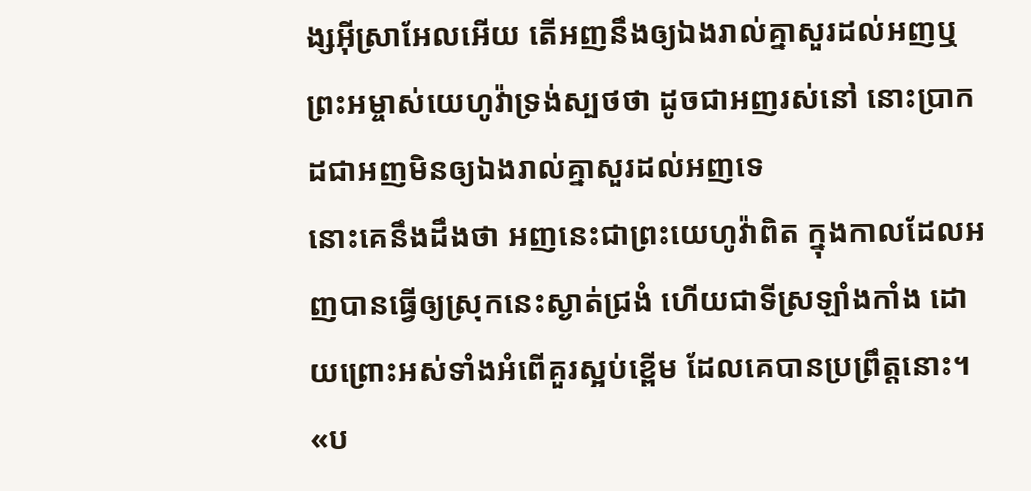ង្សអ៊ីស្រាអែលអើយ តើអញនឹងឲ្យឯងរាល់គ្នាសួរដល់អញឬ ព្រះអម្ចាស់យេហូវ៉ាទ្រង់ស្បថថា ដូចជាអញរស់នៅ នោះប្រាកដជាអញមិនឲ្យឯងរាល់គ្នាសួរដល់អញទេ
នោះគេនឹងដឹងថា អញនេះជាព្រះយេហូវ៉ាពិត ក្នុងកាលដែលអញបានធ្វើឲ្យស្រុកនេះស្ងាត់ជ្រងំ ហើយជាទីស្រឡាំងកាំង ដោយព្រោះអស់ទាំងអំពើគួរស្អប់ខ្ពើម ដែលគេបានប្រព្រឹត្តនោះ។
«ប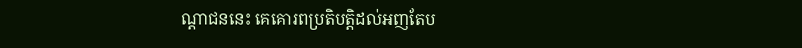ណ្តាជននេះ គេគោរពប្រតិបត្តិដល់អញតែប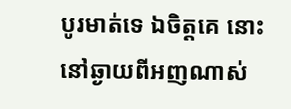បូរមាត់ទេ ឯចិត្តគេ នោះនៅឆ្ងាយពីអញណាស់